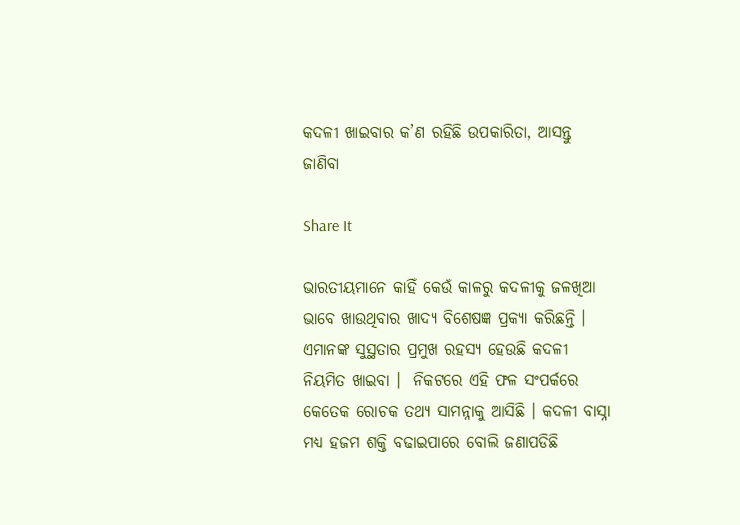କଦଳୀ ଖାଇବାର କ’ଣ ରହିଛି ଉପକାରିତା, ଆସନ୍ତୁ ଜାଣିବା

Share It

ଭାରତୀୟମାନେ କାହିଁ କେଉଁ କାଳରୁ କଦଳୀକୁ ଜଳଖିଆ ଭାବେ ଖାଉଥିବାର ଖାଦ୍ୟ ବିଶେଷଜ୍ଞ ପ୍ରକ୍ୟା କରିଛନ୍ତି ।
ଏମାନଙ୍କ ସୁସ୍ଥତାର ପ୍ରମୁଖ ରହସ୍ୟ ହେଉଛି କଦଳୀ ନିୟମିତ ଖାଇବା ।  ନିକଟରେ ଏହି ଫଳ ସଂପର୍କରେ କେତେକ ରୋଚକ ତଥ୍ୟ ସାମନ୍ନାକୁ ଆସିଛି । କଦଳୀ ବାସ୍ନା ମଧ୍ୟ ହଜମ ଶକ୍ତି ବଢାଇପାରେ ବୋଲି ଜଣାପଡିଛି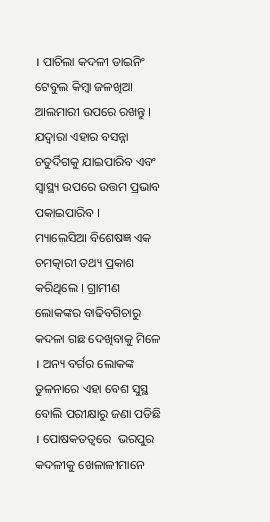। ପାଚିଲା କଦଳୀ ଡାଇନିଂ ଟେବୁଲ କିମ୍ବା ଜଳଖିଆ ଆଲମାରୀ ଉପରେ ରଖନ୍ତୁ । ଯଦ୍ୱାରା ଏହାର ବସନ୍ନା ଚତୁର୍ଦିଗକୁ ଯାଇପାରିବ ଏବଂ ସ୍ୱାସ୍ଥ୍ୟ ଉପରେ ଉତ୍ତମ ପ୍ରଭାବ ପକାଇପାରିବ ।
ମ୍ୟାଲେସିଆ ବିଶେଷଜ୍ଞ ଏକ ଚମତ୍କାରୀ ତଥ୍ୟ ପ୍ରକାଶ କରିଥିଲେ । ଗ୍ରାମୀଣ ଲୋକଙ୍କର ବାଢିବଗିଚାରୁ କଦଳା ଗଛ ଦେଖିବାକୁ ମିଳେ । ଅନ୍ୟ ବର୍ଗର ଲୋକଙ୍କ ତୁଳନାରେ ଏହା ବେଶ ସୁସ୍ଥ ବୋଲି ପରୀକ୍ଷାରୁ ଜଣା ପଡିଛି । ପୋଷକତତ୍ୱରେ  ଭରପୁର କଦଳୀକୁ ଖେଳାଳୀମାନେ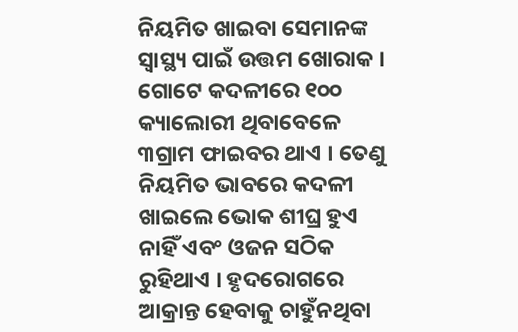ନିୟମିତ ଖାଇବା ସେମାନଙ୍କ ସ୍ୱାସ୍ଥ୍ୟ ପାଇଁ ଉତ୍ତମ ଖୋରାକ । ଗୋଟେ କଦଳୀରେ ୧୦୦ କ୍ୟାଲୋରୀ ଥିବାବେଳେ ୩ଗ୍ରାମ ଫାଇବର ଥାଏ । ତେଣୁ ନିୟମିତ ଭାବରେ କଦଳୀ ଖାଇଲେ ଭୋକ ଶୀଘ୍ର ହୁଏ ନାହିଁ ଏବଂ ଓଜନ ସଠିକ ରୁହିଥାଏ । ହୃଦରୋଗରେ ଆକ୍ରାନ୍ତ ହେବାକୁ ଚାହୁଁନଥିବା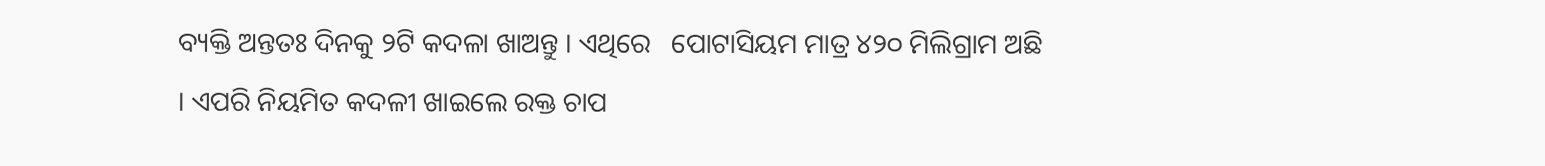ବ୍ୟକ୍ତି ଅନ୍ତତଃ ଦିନକୁ ୨ଟି କଦଳା ଖାଅନ୍ତୁ । ଏଥିରେ   ପୋଟାସିୟମ ମାତ୍ର ୪୨୦ ମିଲିଗ୍ରାମ ଅଛି । ଏପରି ନିୟମିତ କଦଳୀ ଖାଇଲେ ରକ୍ତ ଚାପ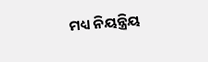ମଧ୍ୟ ନିୟନ୍ତ୍ରିୟ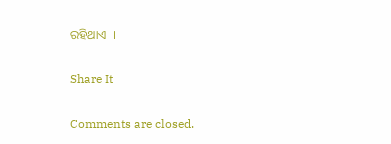ରହିଥାଏ  ।

Share It

Comments are closed.